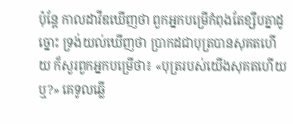ប៉ុន្តែ កាលដាវីឌឃើញថា ពួកអ្នកបម្រើកំពុងតែខ្សឹបគ្នាដូច្នោះ ទ្រង់យល់ឃើញថា ប្រាកដជាបុត្របានសុគតហើយ ក៏សួរពួកអ្នកបម្រើថា៖ «បុត្ររបស់យើងសុគតហើយឬ?» គេទូលឆ្លើ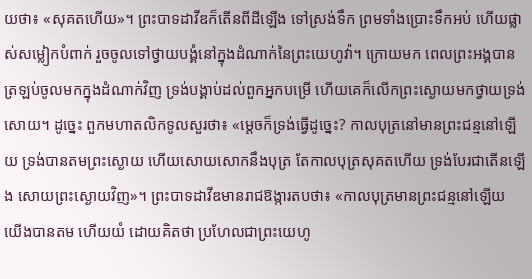យថា៖ «សុគតហើយ»។ ព្រះបាទដាវីឌក៏តើនពីដីឡើង ទៅស្រង់ទឹក ព្រមទាំងប្រោះទឹកអប់ ហើយផ្លាស់សម្លៀកបំពាក់ រួចចូលទៅថ្វាយបង្គំនៅក្នុងដំណាក់នៃព្រះយេហូវ៉ា។ ក្រោយមក ពេលព្រះអង្គបានត្រឡប់ចូលមកក្នុងដំណាក់វិញ ទ្រង់បង្គាប់ដល់ពួកអ្នកបម្រើ ហើយគេក៏លើកព្រះស្ងោយមកថ្វាយទ្រង់សោយ។ ដូច្នេះ ពួកមហាតលិកទូលសួរថា៖ «ម្តេចក៏ទ្រង់ធ្វើដូច្នេះ? កាលបុត្រនៅមានព្រះជន្មនៅឡើយ ទ្រង់បានតមព្រះស្ងោយ ហើយសោយសោកនឹងបុត្រ តែកាលបុត្រសុគតហើយ ទ្រង់បែរជាតើនឡើង សោយព្រះស្ងោយវិញ»។ ព្រះបាទដាវីឌមានរាជឱង្ការតបថា៖ «កាលបុត្រមានព្រះជន្មនៅឡើយ យើងបានតម ហើយយំ ដោយគិតថា ប្រហែលជាព្រះយេហូ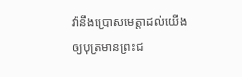វ៉ានឹងប្រោសមេត្តាដល់យើង ឲ្យបុត្រមានព្រះជ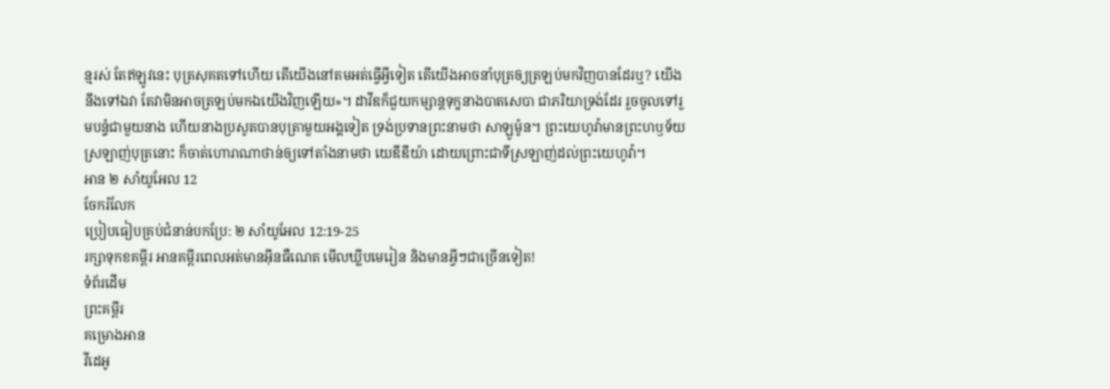ន្មរស់ តែឥឡូវនេះ បុត្រសុគតទៅហើយ តើយើងនៅតមអត់ធ្វើអ្វីទៀត តើយើងអាចនាំបុត្រឲ្យត្រឡប់មកវិញបានដែរឬ? យើងនឹងទៅឯវា តែវាមិនអាចត្រឡប់មកឯយើងវិញឡើយ»។ ដាវីឌក៏ជួយកម្សាន្តទុក្ខនាងបាតសេបា ជាភរិយាទ្រង់ដែរ រួចចូលទៅរួមបន្ទំជាមួយនាង ហើយនាងប្រសូតបានបុត្រាមួយអង្គទៀត ទ្រង់ប្រទានព្រះនាមថា សាឡូម៉ូន។ ព្រះយេហូវ៉ាមានព្រះហឫទ័យស្រឡាញ់បុត្រនោះ ក៏ចាត់ហោរាណាថាន់ឲ្យទៅតាំងនាមថា យេឌីឌីយ៉ា ដោយព្រោះជាទីស្រឡាញ់ដល់ព្រះយេហូវ៉ា។
អាន ២ សាំយូអែល 12
ចែករំលែក
ប្រៀបធៀបគ្រប់ជំនាន់បកប្រែ: ២ សាំយូអែល 12:19-25
រក្សាទុកខគម្ពីរ អានគម្ពីរពេលអត់មានអ៊ីនធឺណេត មើលឃ្លីបមេរៀន និងមានអ្វីៗជាច្រើនទៀត!
ទំព័រដើម
ព្រះគម្ពីរ
គម្រោងអាន
វីដេអូ